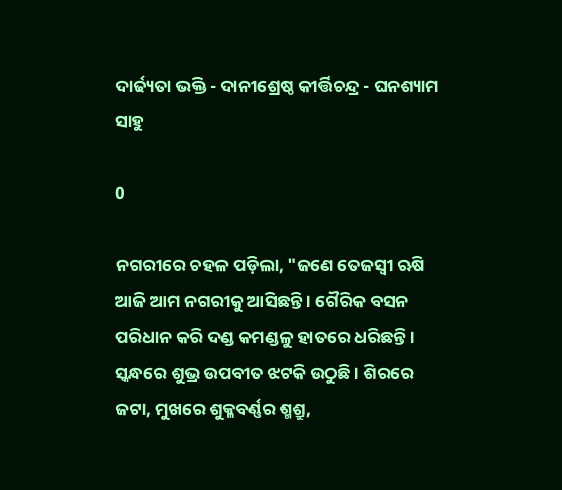ଦାର୍ଢ୍ୟତା ଭକ୍ତି - ଦାନୀଶ୍ରେଷ୍ଠ କୀର୍ତ୍ତିଚନ୍ଦ୍ର - ଘନଶ୍ୟାମ ସାହୁ

0

ନଗରୀରେ ଚହଳ ପଡ଼ିଲା, "ଜଣେ ତେଜସ୍ଵୀ ଋଷି ଆଜି ଆମ ନଗରୀକୁ ଆସିଛନ୍ତି । ଗୈରିକ ବସନ ପରିଧାନ କରି ଦଣ୍ଡ କମଣ୍ଡଳୁ ହାତରେ ଧରିଛନ୍ତି । ସ୍କନ୍ଧରେ ଶୁଭ୍ର ଉପବୀତ ଝଟକି ଉଠୁଛି । ଶିରରେ ଜଟା, ମୁଖରେ ଶୁକ୍ଳବର୍ଣ୍ଣର ଶ୍ମଶ୍ରୁ,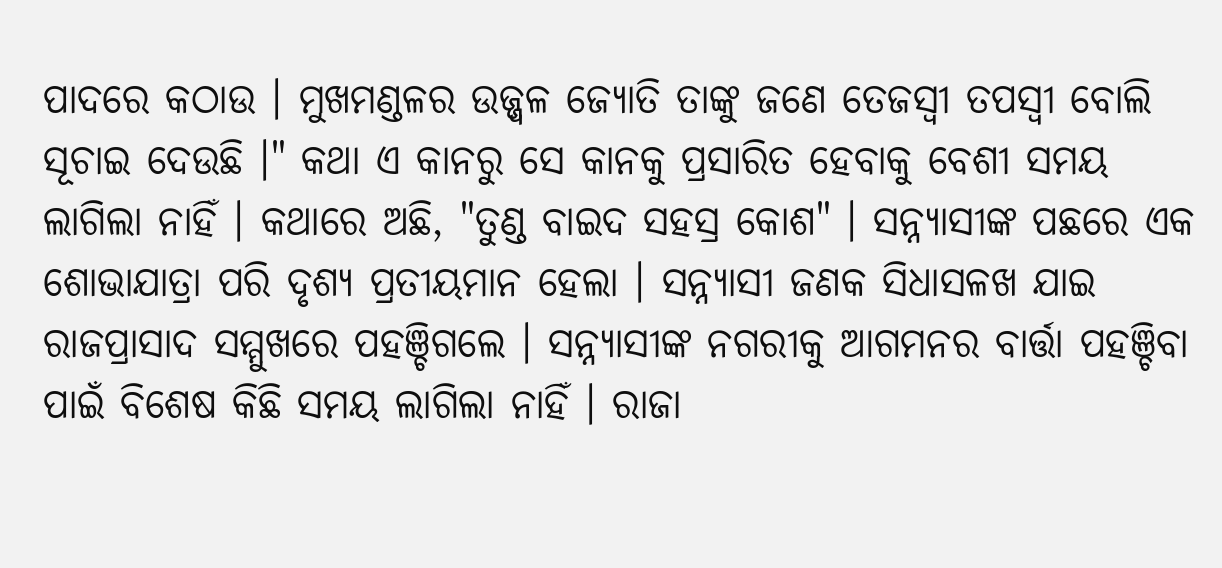ପାଦରେ କଠାଉ । ମୁଖମଣ୍ଡଳର ଉଜ୍ଜ୍ୱଳ ଜ୍ୟୋତି ତାଙ୍କୁ ଜଣେ ତେଜସ୍ଵୀ ତପସ୍ୱୀ ବୋଲି ସୂଚାଇ ଦେଉଛି ।" କଥା ଏ କାନରୁ ସେ କାନକୁ ପ୍ରସାରିତ ହେବାକୁ ବେଶୀ ସମୟ ଲାଗିଲା ନାହିଁ । କଥାରେ ଅଛି, "ତୁଣ୍ଡ ବାଇଦ ସହସ୍ର କୋଶ" । ସନ୍ନ୍ୟାସୀଙ୍କ ପଛରେ ଏକ ଶୋଭାଯାତ୍ରା ପରି ଦୃଶ୍ୟ ପ୍ରତୀୟମାନ ହେଲା । ସନ୍ନ୍ୟାସୀ ଜଣକ ସିଧାସଳଖ ଯାଇ ରାଜପ୍ରାସାଦ ସମ୍ମୁଖରେ ପହଞ୍ଚିଗଲେ । ସନ୍ନ୍ୟାସୀଙ୍କ ନଗରୀକୁ ଆଗମନର ବାର୍ତ୍ତା ପହଞ୍ଚିବା ପାଇଁ ବିଶେଷ କିଛି ସମୟ ଲାଗିଲା ନାହିଁ । ରାଜା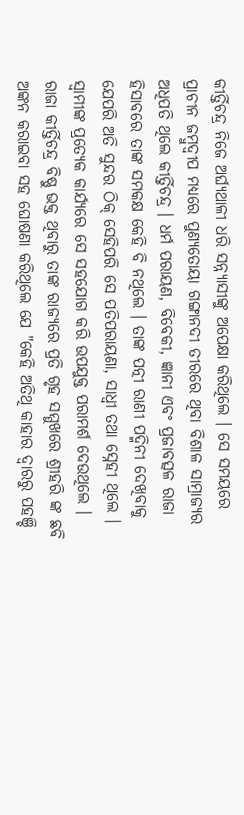କୀର୍ତ୍ତିଚନ୍ଦ୍ର ନିଜେ ଅର୍ଘ୍ୟଥାଳୀ ଧରି ସନ୍ନ୍ୟାସୀଙ୍କୁ ଅପେକ୍ଷା କରିଥିଲେ । ସେ ସମୟରେ ପ୍ରାଚୀନ ଜମ୍ବୁଦ୍ୱୀପ ମଧ୍ୟରେ ପୁଣ୍ୟତୋୟା ଗଙ୍ଗାନଦୀ ତୀରରେ ଥିବା ବିଶାଳ ସାମ୍ରାଜ୍ୟର ଅଧିପତି ଥିଲେ କୀର୍ତ୍ତିଚନ୍ଦ୍ର । ଧର୍ମ ପରାୟଣ, ବିବେକୀ, ଜ୍ଞାନୀ ଏବଂ ପ୍ରଜାବତ୍ସଳ ରାଜା ହିସାବରେ ତାଙ୍କ ସମକକ୍ଷ କେହି ବି ନଥିଲେ । ତାଙ୍କ ପତ୍ନୀ ରାଣୀ ପଦ୍ମିନୀ ଦେଖିବାକୁ ଯେପରି ଅତି ସୁନ୍ଦର ଠିକ୍ ସେହିପରି ସେ ପତିପରାୟଣା, ସାଧ୍ୱୀ ତଥା ସ୍ନେହୀ ଥିଲେ । ସ୍ଵାମୀଙ୍କ ପ୍ରତ୍ୟେକ କାର୍ଯ୍ୟରେ ସେ ସହଯୋଗ କରି ଉପଯୁକ୍ତ ପରାମର୍ଶ ଦେଉଥିଲେ । ରାଜା କୀର୍ତ୍ତିଚନ୍ଦ୍ର ବିଷ୍ଣୁ ଭକ୍ତ ଥିବାରୁ ତାଙ୍କ ରାଜ୍ୟରେ ପ୍ରତି ଗୃହ ସମ୍ମୁଖରେ ଶ୍ରୀହରି ଙ୍କ ଛବି ଅଙ୍କନ କରାଇବା ସହ ଘୋଷଣା କରିଥିଲେ ଯେ "କେହି ଅତିଥି କାହାର ଦ୍ଵାରରୁ ପହଞ୍ଚି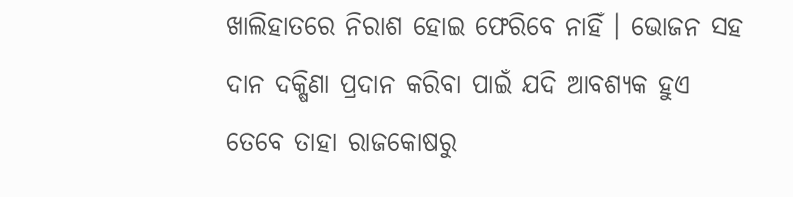ଖାଲିହାତରେ ନିରାଶ ହୋଇ ଫେରିବେ ନାହିଁ । ଭୋଜନ ସହ ଦାନ ଦକ୍ଷିଣା ପ୍ରଦାନ କରିବା ପାଇଁ ଯଦି ଆବଶ୍ୟକ ହୁଏ ତେବେ ତାହା ରାଜକୋଷରୁ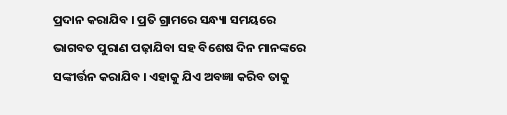ପ୍ରଦାନ କରାଯିବ । ପ୍ରତି ଗ୍ରାମରେ ସନ୍ଧ୍ୟା ସମୟରେ ଭାଗବତ ପୁରାଣ ପଢ଼ାଯିବା ସହ ବିଶେଷ ଦିନ ମାନଙ୍କରେ ସଙ୍କୀର୍ତ୍ତନ କରାଯିବ । ଏହାକୁ ଯିଏ ଅବଜ୍ଞା କରିବ ତାକୁ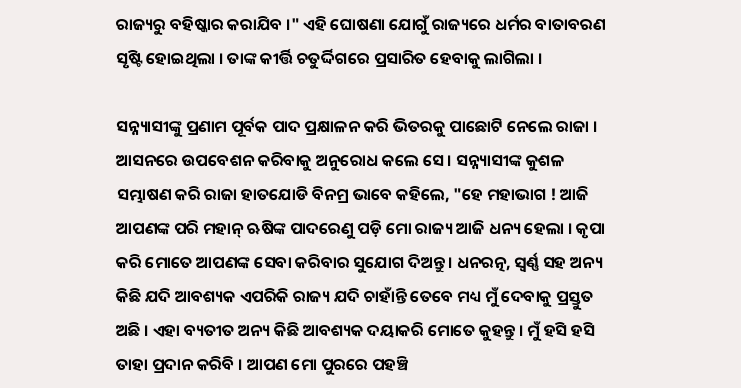ରାଜ୍ୟରୁ ବହିଷ୍କାର କରାଯିବ ।" ଏହି ଘୋଷଣା ଯୋଗୁଁ ରାଜ୍ୟରେ ଧର୍ମର ବାତାବରଣ ସୃଷ୍ଟି ହୋଇଥିଲା । ତାଙ୍କ କୀର୍ତ୍ତି ଚତୁର୍ଦ୍ଦିଗରେ ପ୍ରସାରିତ ହେବାକୁ ଲାଗିଲା ।

ସନ୍ନ୍ୟାସୀଙ୍କୁ ପ୍ରଣାମ ପୂର୍ବକ ପାଦ ପ୍ରକ୍ଷାଳନ କରି ଭିତରକୁ ପାଛୋଟି ନେଲେ ରାଜା । ଆସନରେ ଉପବେଶନ କରିବାକୁ ଅନୁରୋଧ କଲେ ସେ । ସନ୍ନ୍ୟାସୀଙ୍କ କୁଶଳ ସମ୍ଭାଷଣ କରି ରାଜା ହାତଯୋଡି ବିନମ୍ର ଭାବେ କହିଲେ, "ହେ ମହାଭାଗ ! ଆଜି ଆପଣଙ୍କ ପରି ମହାନ୍ ଋଷିଙ୍କ ପାଦରେଣୁ ପଡ଼ି ମୋ ରାଜ୍ୟ ଆଜି ଧନ୍ୟ ହେଲା । କୃପା କରି ମୋତେ ଆପଣଙ୍କ ସେବା କରିବାର ସୁଯୋଗ ଦିଅନ୍ତୁ । ଧନରତ୍ନ, ସ୍ୱର୍ଣ୍ଣ ସହ ଅନ୍ୟ କିଛି ଯଦି ଆବଶ୍ୟକ ଏପରିକି ରାଜ୍ୟ ଯଦି ଚାହାଁନ୍ତି ତେବେ ମଧ୍ୟ ମୁଁ ଦେବାକୁ ପ୍ରସ୍ତୁତ ଅଛି । ଏହା ବ୍ୟତୀତ ଅନ୍ୟ କିଛି ଆବଶ୍ୟକ ଦୟାକରି ମୋତେ କୁହନ୍ତୁ । ମୁଁ ହସି ହସି ତାହା ପ୍ରଦାନ କରିବି । ଆପଣ ମୋ ପୁରରେ ପହଞ୍ଚି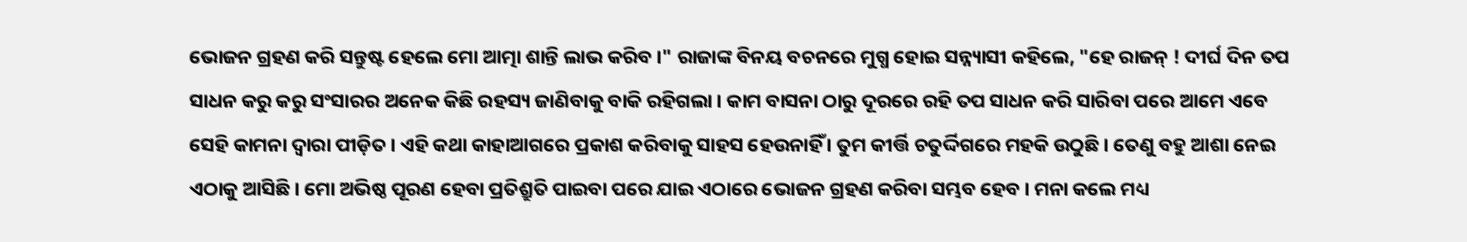ଭୋଜନ ଗ୍ରହଣ କରି ସନ୍ତୁଷ୍ଟ ହେଲେ ମୋ ଆତ୍ମା ଶାନ୍ତି ଲାଭ କରିବ ।" ରାଜାଙ୍କ ବିନୟ ବଚନରେ ମୁଗ୍ଧ ହୋଇ ସନ୍ନ୍ୟାସୀ କହିଲେ, "ହେ ରାଜନ୍ ! ଦୀର୍ଘ ଦିନ ତପ ସାଧନ କରୁ କରୁ ସଂସାରର ଅନେକ କିଛି ରହସ୍ୟ ଜାଣିବାକୁ ବାକି ରହିଗଲା । କାମ ବାସନା ଠାରୁ ଦୂରରେ ରହି ତପ ସାଧନ କରି ସାରିବା ପରେ ଆମେ ଏବେ ସେହି କାମନା ଦ୍ଵାରା ପୀଡ଼ିତ । ଏହି କଥା କାହାଆଗରେ ପ୍ରକାଶ କରିବାକୁ ସାହସ ହେଉନାହିଁ । ତୁମ କୀର୍ତ୍ତି ଚତୁର୍ଦ୍ଦିଗରେ ମହକି ଉଠୁଛି । ତେଣୁ ବହୁ ଆଶା ନେଇ ଏଠାକୁ ଆସିଛି । ମୋ ଅଭିଷ୍ଠ ପୂରଣ ହେବା ପ୍ରତିଶ୍ରୁତି ପାଇବା ପରେ ଯାଇ ଏଠାରେ ଭୋଜନ ଗ୍ରହଣ କରିବା ସମ୍ଭବ ହେବ । ମନା କଲେ ମଧ୍ୟ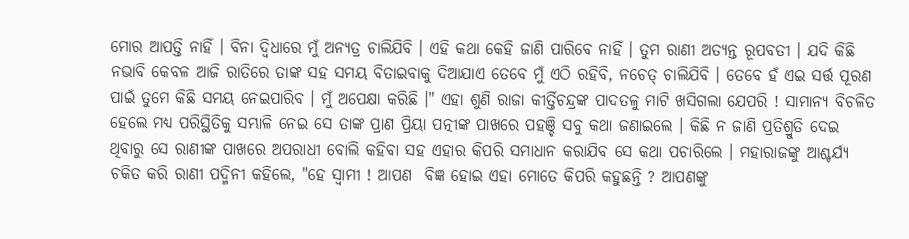ମୋର ଆପତ୍ତି ନାହିଁ । ବିନା ଦ୍ଵିଧାରେ ମୁଁ ଅନ୍ୟତ୍ର ଚାଲିଯିବି । ଏହି କଥା କେହି ଜାଣି ପାରିବେ ନାହିଁ । ତୁମ ରାଣୀ ଅତ୍ୟନ୍ତ ରୂପବତୀ । ଯଦି କିଛି ନଭାବି କେବଳ ଆଜି ରାତିରେ ତାଙ୍କ ସହ ସମୟ ବିତାଇବାକୁ ଦିଆଯାଏ ତେବେ ମୁଁ ଏଠି ରହିବି, ନଚେତ୍ ଚାଲିଯିବି । ତେବେ ହଁ ଏଇ ସର୍ତ୍ତ ପୂରଣ ପାଇଁ ତୁମେ କିଛି ସମୟ ନେଇପାରିବ । ମୁଁ ଅପେକ୍ଷା କରିଛି ।" ଏହା ଶୁଣି ରାଜା କୀର୍ତ୍ତିଚନ୍ଦ୍ରଙ୍କ ପାଦତଳୁ ମାଟି ଖସିଗଲା ଯେପରି ! ସାମାନ୍ୟ ବିଚଳିତ ହେଲେ ମଧ୍ୟ ପରିସ୍ଥିତିକୁ ସମ୍ଭାଳି ନେଇ ସେ ତାଙ୍କ ପ୍ରାଣ ପ୍ରିୟା ପତ୍ନୀଙ୍କ ପାଖରେ ପହଞ୍ଚି ସବୁ କଥା ଜଣାଇଲେ । କିଛି ନ ଜାଣି ପ୍ରତିଶ୍ରୁତି ଦେଇ ଥିବାରୁ ସେ ରାଣୀଙ୍କ ପାଖରେ ଅପରାଧୀ ବୋଲି କହିବା ସହ ଏହାର କିପରି ସମାଧାନ କରାଯିବ ସେ କଥା ପଚାରିଲେ । ମହାରାଜଙ୍କୁ ଆଶ୍ଚର୍ଯ୍ୟ ଚକିତ କରି ରାଣୀ ପଦ୍ମିନୀ କହିଲେ, "ହେ ସ୍ୱାମୀ ! ଆପଣ  ବିଜ୍ଞ ହୋଇ ଏହା ମୋତେ କିପରି କହୁଛନ୍ତି ? ଆପଣଙ୍କୁ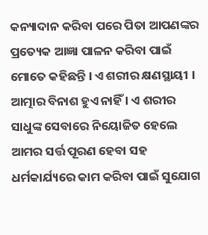କନ୍ୟାଦାନ କରିବା ପରେ ପିତା ଆପଣଙ୍କର ପ୍ରତ୍ୟେକ ଆଜ୍ଞା ପାଳନ କରିବା ପାଇଁ ମୋତେ କହିଛନ୍ତି । ଏ ଶରୀର କ୍ଷଣସ୍ଥାୟୀ । ଆତ୍ମାର ବିନାଶ ହୁଏ ନାହିଁ । ଏ ଶରୀର ସାଧୁଙ୍କ ସେବାରେ ନିୟୋଜିତ ହେଲେ ଆମର ସର୍ତ୍ତ ପୂରଣ ହେବା ସହ ଧର୍ମକାର୍ଯ୍ୟରେ କାମ କରିବା ପାଇଁ ସୁଯୋଗ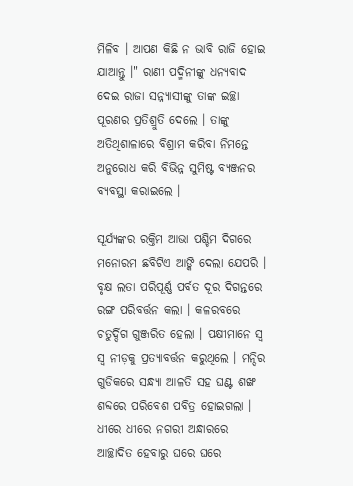ମିଳିବ । ଆପଣ କିଛି ନ ଭାବି ରାଜି ହୋଇ ଯାଆନ୍ତୁ ।" ରାଣୀ ପଦ୍ମିନୀଙ୍କୁ ଧନ୍ୟବାଦ ଦେଇ ରାଜା ସନ୍ନ୍ୟାସୀଙ୍କୁ ତାଙ୍କ ଇଚ୍ଛା ପୂରଣର ପ୍ରତିଶ୍ରୁତି ଦେଲେ । ତାଙ୍କୁ ଅତିଥିଶାଳାରେ ବିଶ୍ରାମ କରିବା ନିମନ୍ତେ ଅନୁରୋଧ କରି ବିଭିନ୍ନ ସୁମିଷ୍ଟ ବ୍ୟଞ୍ଜନର ବ୍ୟବସ୍ଥା କରାଇଲେ ।

ସୂର୍ଯ୍ୟଙ୍କର ରକ୍ତିମ ଆଭା ପଶ୍ଚିମ ଦିଗରେ ମନୋରମ ଛବିଟିଏ ଆଙ୍କି ଦେଲା ଯେପରି । ବୃକ୍ଷ ଲତା ପରିପୂର୍ଣ୍ଣ ପର୍ବତ ଦୂର ଦିଗନ୍ତରେ ରଙ୍ଗ ପରିବର୍ତ୍ତନ କଲା । କଳରବରେ ଚତୁର୍ଦ୍ଦିଗ ଗୁଞ୍ଜରିତ ହେଲା । ପକ୍ଷୀମାନେ ସ୍ୱ ସ୍ୱ ନୀଡ଼କୁ ପ୍ରତ୍ୟାବର୍ତ୍ତନ କରୁଥିଲେ । ମନ୍ଦିର ଗୁଡିକରେ ସନ୍ଧ୍ୟା ଆଳତି ସହ ଘଣ୍ଟ ଶଙ୍ଖ ଶବ୍ଦରେ ପରିବେଶ ପବିତ୍ର ହୋଇଗଲା । ଧୀରେ ଧୀରେ ନଗରୀ ଅନ୍ଧାରରେ ଆଚ୍ଛାଦିତ ହେବାରୁ ଘରେ ଘରେ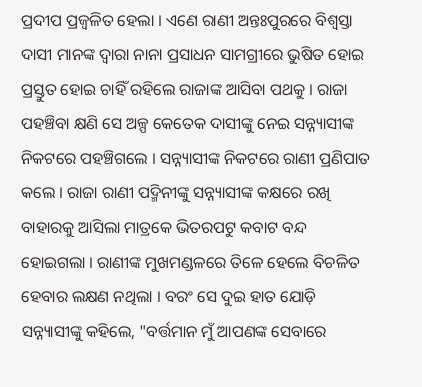ପ୍ରଦୀପ ପ୍ରଜ୍ଵଳିତ ହେଲା । ଏଣେ ରାଣୀ ଅନ୍ତଃପୁରରେ ବିଶ୍ୱସ୍ତା ଦାସୀ ମାନଙ୍କ ଦ୍ଵାରା ନାନା ପ୍ରସାଧନ ସାମଗ୍ରୀରେ ଭୁଷିତ ହୋଇ ପ୍ରସ୍ତୁତ ହୋଇ ଚାହିଁ ରହିଲେ ରାଜାଙ୍କ ଆସିବା ପଥକୁ । ରାଜା ପହଞ୍ଚିବା କ୍ଷଣି ସେ ଅଳ୍ପ କେତେକ ଦାସୀଙ୍କୁ ନେଇ ସନ୍ନ୍ୟାସୀଙ୍କ ନିକଟରେ ପହଞ୍ଚିଗଲେ । ସନ୍ନ୍ୟାସୀଙ୍କ ନିକଟରେ ରାଣୀ ପ୍ରଣିପାତ କଲେ । ରାଜା ରାଣୀ ପଦ୍ମିନୀଙ୍କୁ ସନ୍ନ୍ୟାସୀଙ୍କ କକ୍ଷରେ ରଖି ବାହାରକୁ ଆସିଲା ମାତ୍ରକେ ଭିତରପଟୁ କବାଟ ବନ୍ଦ ହୋଇଗଲା । ରାଣୀଙ୍କ ମୁଖମଣ୍ଡଳରେ ତିଳେ ହେଲେ ବିଚଳିତ ହେବାର ଲକ୍ଷଣ ନଥିଲା । ବରଂ ସେ ଦୁଇ ହାତ ଯୋଡ଼ି ସନ୍ନ୍ୟାସୀଙ୍କୁ କହିଲେ, "ବର୍ତ୍ତମାନ ମୁଁ ଆପଣଙ୍କ ସେବାରେ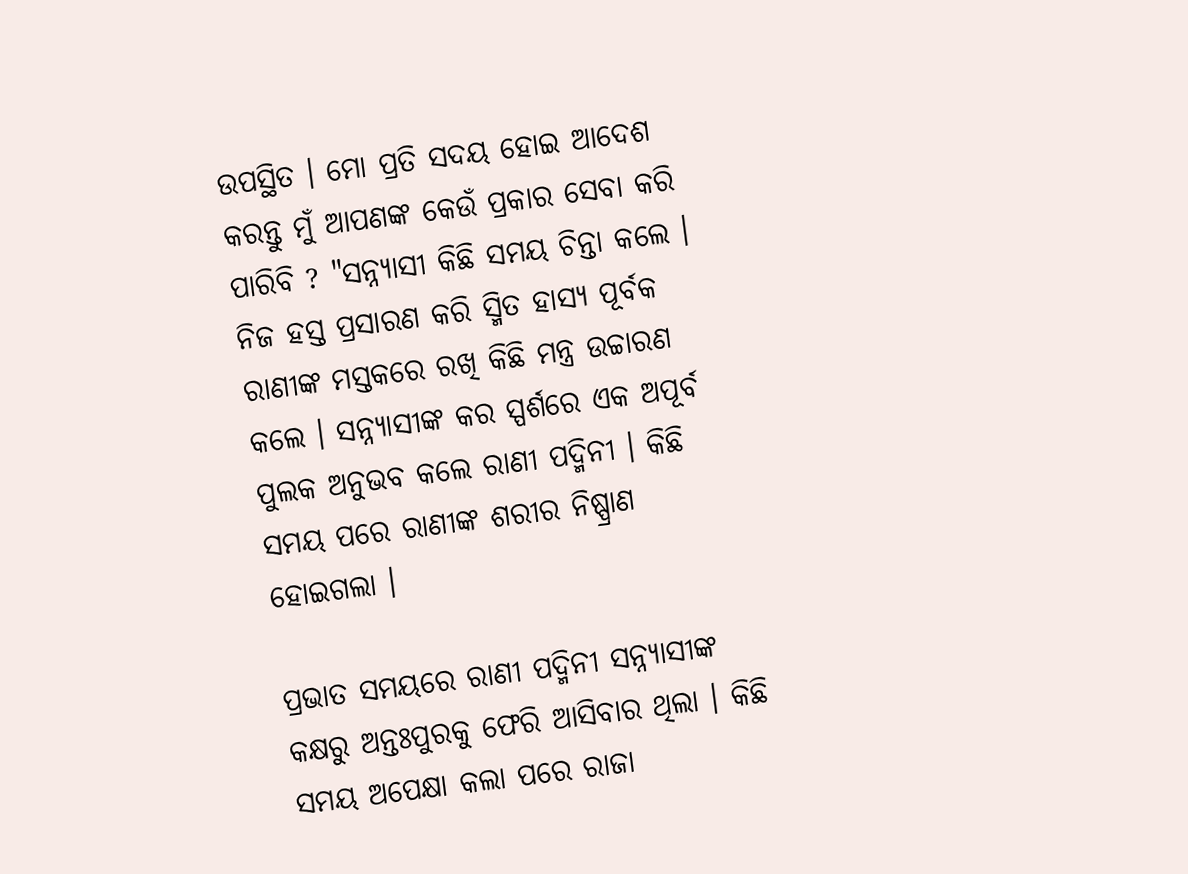ଉପସ୍ଥିତ । ମୋ ପ୍ରତି ସଦୟ ହୋଇ ଆଦେଶ କରନ୍ତୁ ମୁଁ ଆପଣଙ୍କ କେଉଁ ପ୍ରକାର ସେବା କରି ପାରିବି ? "ସନ୍ନ୍ୟାସୀ କିଛି ସମୟ ଚିନ୍ତା କଲେ । ନିଜ ହସ୍ତ ପ୍ରସାରଣ କରି ସ୍ମିତ ହାସ୍ୟ ପୂର୍ବକ ରାଣୀଙ୍କ ମସ୍ତକରେ ରଖି କିଛି ମନ୍ତ୍ର ଉଚ୍ଚାରଣ କଲେ । ସନ୍ନ୍ୟାସୀଙ୍କ କର ସ୍ପର୍ଶରେ ଏକ ଅପୂର୍ବ ପୁଲକ ଅନୁଭବ କଲେ ରାଣୀ ପଦ୍ମିନୀ । କିଛି ସମୟ ପରେ ରାଣୀଙ୍କ ଶରୀର ନିଷ୍ପ୍ରାଣ ହୋଇଗଲା ।

ପ୍ରଭାତ ସମୟରେ ରାଣୀ ପଦ୍ମିନୀ ସନ୍ନ୍ୟାସୀଙ୍କ କକ୍ଷରୁ ଅନ୍ତଃପୁରକୁ ଫେରି ଆସିବାର ଥିଲା । କିଛି ସମୟ ଅପେକ୍ଷା କଲା ପରେ ରାଜା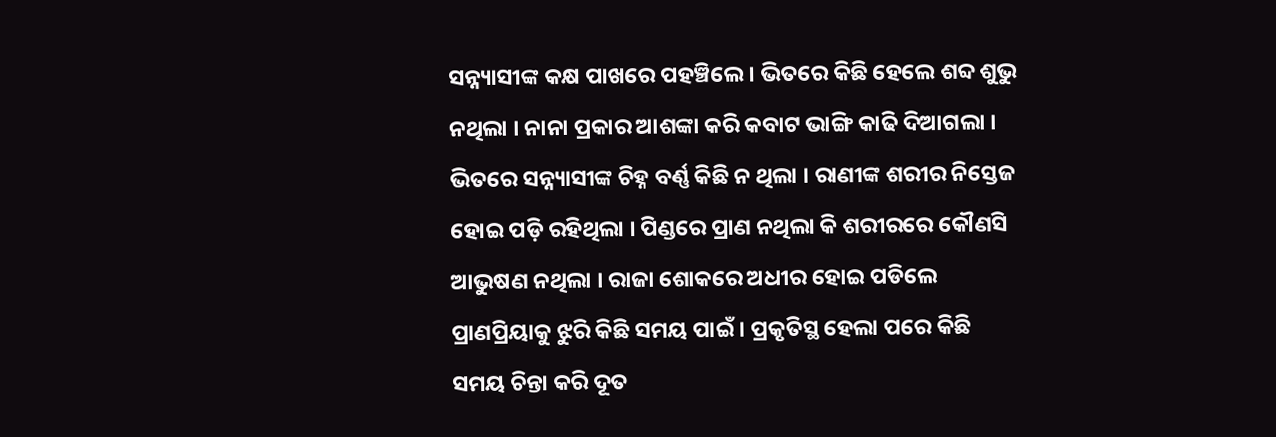ସନ୍ନ୍ୟାସୀଙ୍କ କକ୍ଷ ପାଖରେ ପହଞ୍ଚିଲେ । ଭିତରେ କିଛି ହେଲେ ଶବ୍ଦ ଶୁଭୁ ନଥିଲା । ନାନା ପ୍ରକାର ଆଶଙ୍କା କରି କବାଟ ଭାଙ୍ଗି କାଢି ଦିଆଗଲା । ଭିତରେ ସନ୍ନ୍ୟାସୀଙ୍କ ଚିହ୍ନ ବର୍ଣ୍ଣ କିଛି ନ ଥିଲା । ରାଣୀଙ୍କ ଶରୀର ନିସ୍ତେଜ ହୋଇ ପଡ଼ି ରହିଥିଲା । ପିଣ୍ଡରେ ପ୍ରାଣ ନଥିଲା କି ଶରୀରରେ କୌଣସି ଆଭୁଷଣ ନଥିଲା । ରାଜା ଶୋକରେ ଅଧୀର ହୋଇ ପଡିଲେ ପ୍ରାଣପ୍ରିୟାକୁ ଝୁରି କିଛି ସମୟ ପାଇଁ । ପ୍ରକୃତିସ୍ଥ ହେଲା ପରେ କିଛି ସମୟ ଚିନ୍ତା କରି ଦୂତ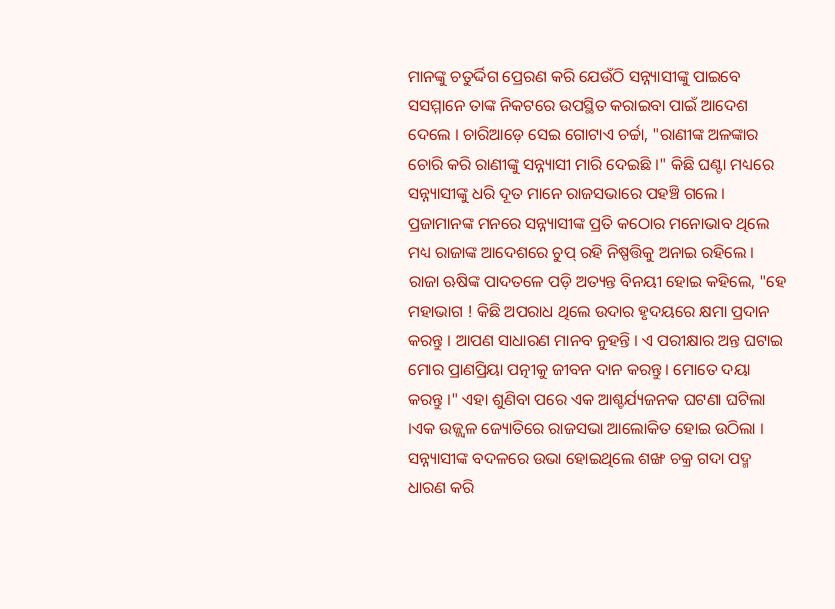ମାନଙ୍କୁ ଚତୁର୍ଦ୍ଦିଗ ପ୍ରେରଣ କରି ଯେଉଁଠି ସନ୍ନ୍ୟାସୀଙ୍କୁ ପାଇବେ ସସମ୍ମାନେ ତାଙ୍କ ନିକଟରେ ଉପସ୍ଥିତ କରାଇବା ପାଇଁ ଆଦେଶ ଦେଲେ । ଚାରିଆଡ଼େ ସେଇ ଗୋଟାଏ ଚର୍ଚ୍ଚା, "ରାଣୀଙ୍କ ଅଳଙ୍କାର ଚୋରି କରି ରାଣୀଙ୍କୁ ସନ୍ନ୍ୟାସୀ ମାରି ଦେଇଛି ।" କିଛି ଘଣ୍ଟା ମଧ୍ୟରେ ସନ୍ନ୍ୟାସୀଙ୍କୁ ଧରି ଦୂତ ମାନେ ରାଜସଭାରେ ପହଞ୍ଚି ଗଲେ । ପ୍ରଜାମାନଙ୍କ ମନରେ ସନ୍ନ୍ୟାସୀଙ୍କ ପ୍ରତି କଠୋର ମନୋଭାବ ଥିଲେ ମଧ୍ୟ ରାଜାଙ୍କ ଆଦେଶରେ ଚୁପ୍ ରହି ନିଷ୍ପତ୍ତିକୁ ଅନାଇ ରହିଲେ । ରାଜା ଋଷିଙ୍କ ପାଦତଳେ ପଡ଼ି ଅତ୍ୟନ୍ତ ବିନୟୀ ହୋଇ କହିଲେ, "ହେ ମହାଭାଗ ! କିଛି ଅପରାଧ ଥିଲେ ଉଦାର ହୃଦୟରେ କ୍ଷମା ପ୍ରଦାନ କରନ୍ତୁ । ଆପଣ ସାଧାରଣ ମାନବ ନୁହନ୍ତି ‌। ଏ ପରୀକ୍ଷାର ଅନ୍ତ ଘଟାଇ ମୋର ପ୍ରାଣପ୍ରିୟା ପତ୍ନୀକୁ ଜୀବନ ଦାନ କରନ୍ତୁ । ମୋତେ ଦୟା କରନ୍ତୁ ।" ଏହା ଶୁଣିବା ପରେ ଏକ ଆଶ୍ଚର୍ଯ୍ୟଜନକ ଘଟଣା ଘଟିଲା ।ଏକ ଉଜ୍ଜ୍ୱଳ ଜ୍ୟୋତିରେ ରାଜସଭା ଆଲୋକିତ ହୋଇ ଉଠିଲା । ସନ୍ନ୍ୟାସୀଙ୍କ ବଦଳରେ ଉଭା ହୋଇଥିଲେ ଶଙ୍ଖ ଚକ୍ର ଗଦା ପଦ୍ମ ଧାରଣ କରି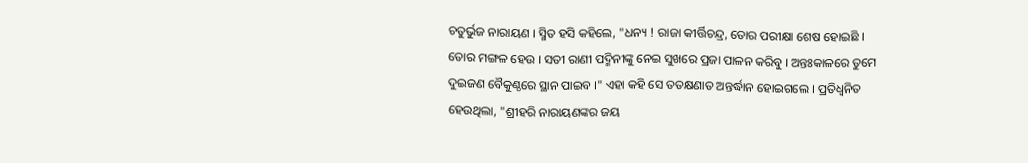ଚତୁର୍ଭୁଜ ନାରାୟଣ । ସ୍ମିତ ହସି କହିଲେ, "ଧନ୍ୟ ! ରାଜା କୀର୍ତ୍ତିଚନ୍ଦ୍ର, ତୋର ପରୀକ୍ଷା ଶେଷ ହୋଇଛି । ତୋର ମଙ୍ଗଳ ହେଉ । ସତୀ ରାଣୀ ପଦ୍ମିନୀଙ୍କୁ ନେଇ ସୁଖରେ ପ୍ରଜା ପାଳନ କରିବୁ । ଅନ୍ତଃକାଳରେ ତୁମେ ଦୁଇଜଣ ବୈକୁଣ୍ଠରେ ସ୍ଥାନ ପାଇବ ।" ଏହା କହି ସେ ତତକ୍ଷଣାତ ଅନ୍ତର୍ଦ୍ଧାନ ହୋଇଗଲେ । ପ୍ରତିଧ୍ୱନିତ ହେଉଥିଲା, "ଶ୍ରୀହରି ନାରାୟଣଙ୍କର ଜୟ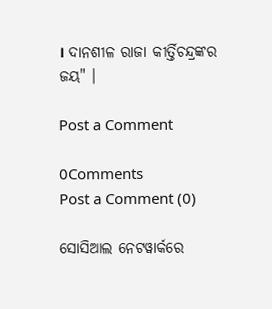। ଦାନଶୀଳ ରାଜା କୀର୍ତ୍ତିଚନ୍ଦ୍ରଙ୍କର ଜୟ" ।

Post a Comment

0Comments
Post a Comment (0)

ସୋସିଆଲ ନେଟୱାର୍କରେ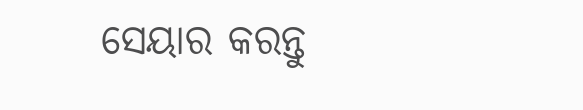ସେୟାର କରନ୍ତୁ